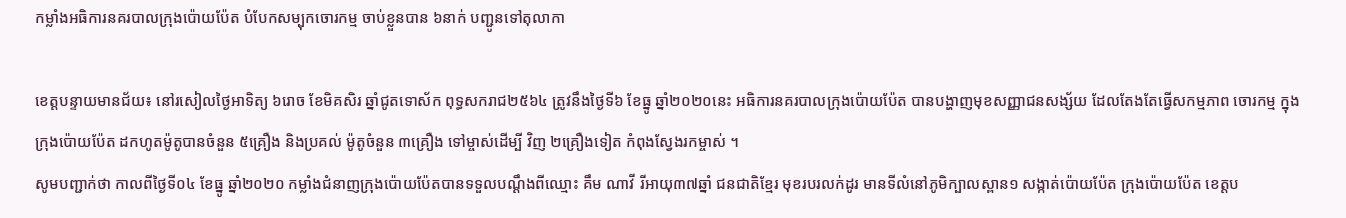កម្លាំងអធិការនគរបាលក្រុងប៉ោយប៉ែត បំបែកសម្បុកចោរកម្ម ចាប់ខ្លួនបាន ៦នាក់ បញ្ជូនទៅតុលាកា

ខេត្តបន្ទាយមានជ័យ៖ នៅរសៀលថ្ងៃអាទិត្យ ៦រោច ខែមិគសិរ ឆ្នាំជូតទោស័ក ពុទ្ធសករាជ២៥៦៤ ត្រូវនឹងថ្ងៃទី៦ ខែធ្នូ ឆ្នាំ២០២០នេះ អធិការនគរបាលក្រុងប៉ោយប៉ែត បានបង្ហាញមុខសញ្ញាជនសង្ស័យ ដែលតែងតែធ្វើសកម្មភាព ចោរកម្ម ក្នុងក្រុងប៉ោយប៉ែត ដកហូតម៉ូតូបានចំនួន ៥គ្រឿង និងប្រគល់ ម៉ូតូចំនួន ៣គ្រឿង ទៅម្ចាស់ដើម្បី វិញ ២គ្រឿងទៀត កំពុងស្វែងរកម្ចាស់ ។
សូមបញ្ជាក់ថា កាលពីថ្ងៃទី០៤ ខែធ្នូ ឆ្នាំ២០២០ កម្លាំងជំនាញក្រុងប៉ោយប៉ែតបានទទួលបណ្តឹងពីឈ្មោះ គឹម ណាវី រីអាយុ៣៧ឆ្នាំ ជនជាតិខ្មែរ មុខរបរលក់ដូរ មានទីលំនៅភូមិក្បាលស្ពាន១ សង្កាត់ប៉ោយប៉ែត ក្រុងប៉ោយប៉ែត ខេត្តប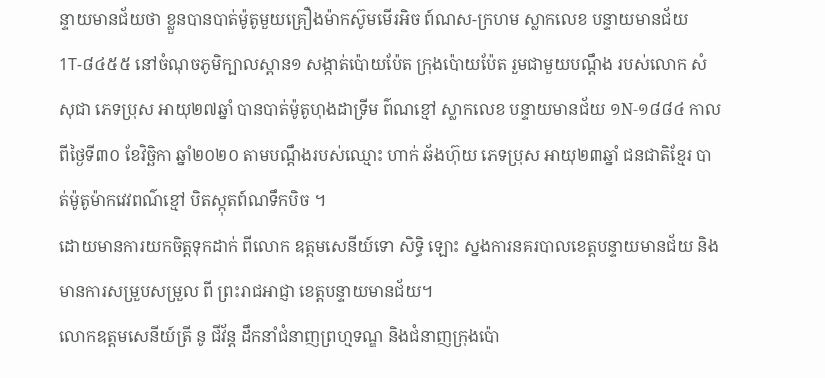ន្ទាយមានជ័យថា ខ្លួនបានបាត់ម៉ូតូមួយគ្រឿងម៉ាកស៊ូមមេីរអិច ព៍ណស-ក្រហម ស្លាកលេខ បន្ទាយមានជ័យ 1T-៨៤៥៥ នៅចំណុចភូមិក្បាលស្ពាន១ សង្កាត់ប៉ោយប៉ែត ក្រុងប៉ោយប៉ែត រួមជាមួយបណ្តឹង របស់លោក សំ សុជា ភេទប្រុស អាយុ២៧ឆ្នាំ បានបាត់ម៉ូតូហុងដាទ្រីម ព៌ណខ្មៅ ស្លាកលេខ បន្ទាយមានជ័យ ១N-១៨៨៤ កាលពីថ្ងៃទី៣០ ខែវិច្ឆិកា ឆ្នាំ២០២០ តាមបណ្តឹងរបស់ឈ្មោះ ហាក់ ឆ័ងហ៊ុយ ភេទប្រុស អាយុ២៣ឆ្នាំ ជនជាតិខ្មែរ បាត់ម៉ូតូម៉ាកវេវពណ៌ខ្មៅ បិតស្កុតព៍ណទឹកបិច ។
ដោយមានការយកចិត្តទុកដាក់ ពីលោក ឧត្តមសេនីយ៍ទោ សិទ្ធិ ឡោះ ស្នងការនគរបាលខេត្តបន្ទាយមានជ័យ និងមានការសម្រួបសម្រួល ពី ព្រះរាជអាជ្ញា ខេត្តបន្ទាយមានជ័យ។
លោកឧត្តមសេនីយ៍ត្រី នូ ជីវ័ន្ត ដឹកនាំជំនាញព្រហ្មទណ្ឌ និងជំនាញក្រុងប៉ោ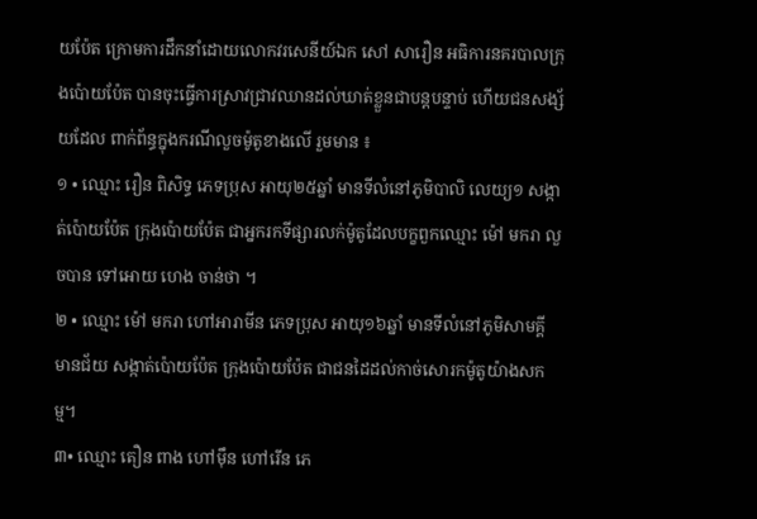យប៉ែត ក្រោមការដឹកនាំដោយលោកវរសេនីយ៍ឯក សៅ សារឿន អធិការនគរបាលក្រុងប៉ោយប៉ែត បានចុះធ្វើការស្រាវជ្រាវឈានដល់ឃាត់ខ្លួនជាបន្តបន្ទាប់ ហើយជនសង្ស័យដែល ពាក់ព័ន្ធក្នុងករណីលួចម៉ូតូខាងលើ រួមមាន ៖
១ • ឈ្មោះ រឿន ពិសិទ្ធ ភេទប្រុស អាយុ២៥ឆ្នាំ មានទីលំនៅភូមិបាលិ លេយ្យ១ សង្កាត់ប៉ោយប៉ែត ក្រុងប៉ោយប៉ែត ជាអ្នករកទីផ្សារលក់ម៉ូតូដែលបក្ខពួកឈ្មោះ ម៉ៅ មករា លួចបាន ទៅអោយ ហេង ចាន់ថា ។
២ • ឈ្មោះ ម៉ៅ មករា ហៅអារាមីន ភេទប្រុស អាយុ១៦ឆ្នាំ មានទីលំនៅភូមិសាមគ្គីមានជ័យ សង្កាត់ប៉ោយប៉ែត ក្រុងប៉ោយប៉ែត ជាជនដៃដល់កាច់សោរកម៉ូតូយ៉ាងសកម្ម។
៣• ឈ្មោះ តឿន ពាង ហៅមុឹន ហៅរើន ភេ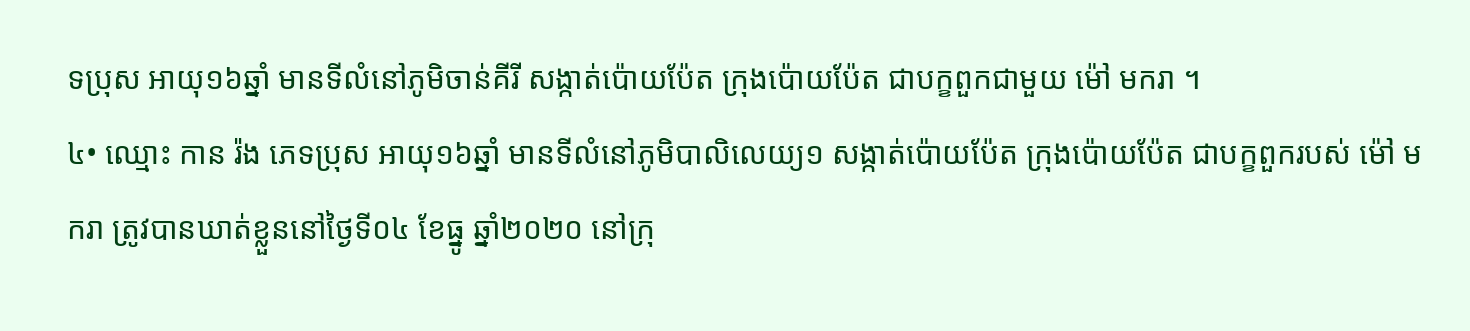ទប្រុស អាយុ១៦ឆ្នាំ មានទីលំនៅភូមិចាន់គីរី សង្កាត់ប៉ោយប៉ែត ក្រុងប៉ោយប៉ែត ជាបក្ខពួកជាមួយ ម៉ៅ មករា ។
៤• ឈ្មោះ កាន រ៉ង ភេទប្រុស អាយុ១៦ឆ្នាំ មានទីលំនៅភូមិបាលិលេយ្យ១ សង្កាត់ប៉ោយប៉ែត ក្រុងប៉ោយប៉ែត ជាបក្ខពួករបស់ ម៉ៅ មករា ត្រូវបានឃាត់ខ្លួននៅថ្ងៃទី០៤ ខែធ្នូ ឆ្នាំ២០២០ នៅក្រុ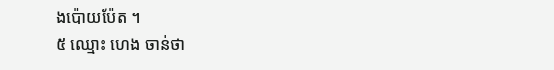ងប៉ោយប៉ែត ។
៥ ឈ្មោះ ហេង ចាន់ថា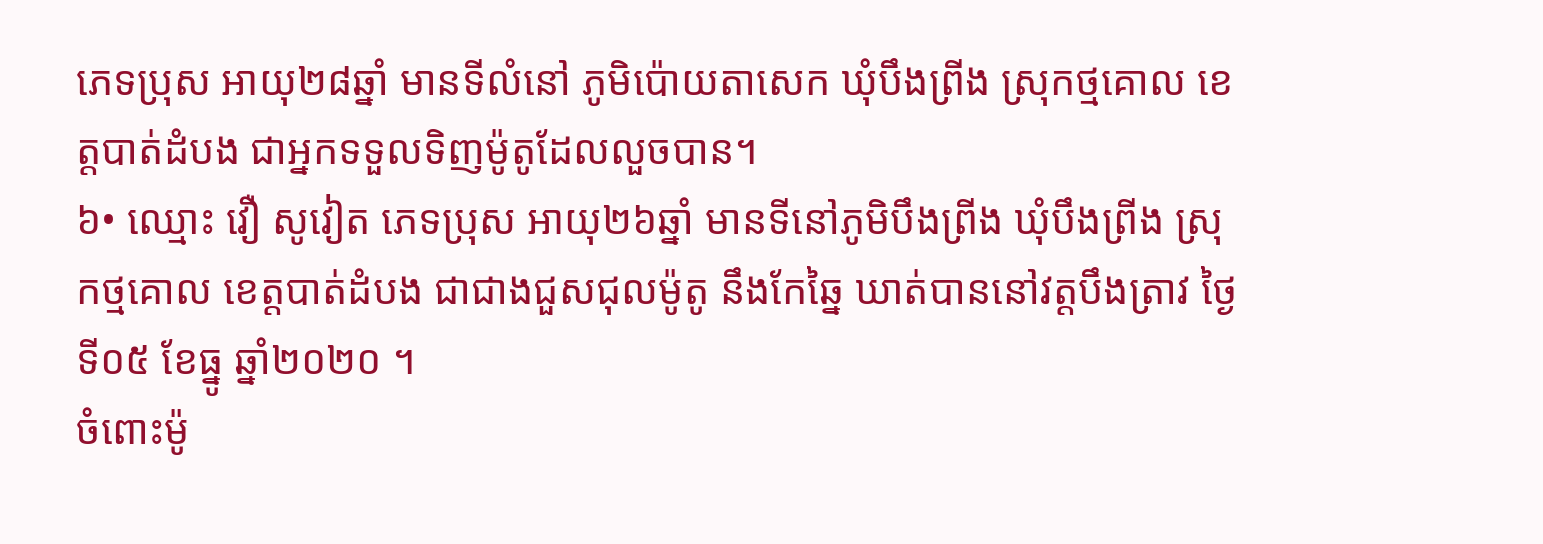ភេទប្រុស អាយុ២៨ឆ្នាំ មានទីលំនៅ ភូមិប៉ោយតាសេក ឃុំបឹងព្រីង ស្រុកថ្មគោល ខេត្តបាត់ដំបង ជាអ្នកទទួលទិញម៉ូតូដែលលួចបាន។
៦• ឈ្មោះ វឿ សូវៀត ភេទប្រុស អាយុ២៦ឆ្នាំ មានទីនៅភូមិបឹងព្រីង ឃុំបឹងព្រីង ស្រុកថ្មគោល ខេត្តបាត់ដំបង ជាជាងជួសជុលម៉ូតូ នឹងកែឆ្នៃ ឃាត់បាននៅវត្តបឹងត្រាវ ថ្ងៃទី០៥ ខែធ្នូ ឆ្នាំ២០២០ ។
ចំពោះម៉ូ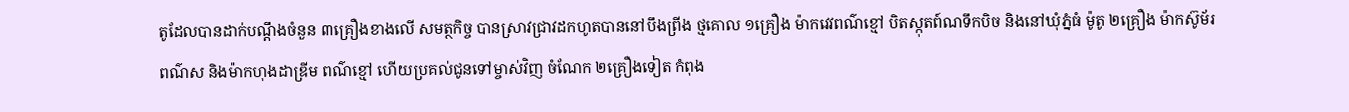តូដែលបានដាក់បណ្តឹងចំនួន ៣គ្រឿងខាងលើ សមត្ថកិច្ច បានស្រាវជ្រាវដកហូតបាននៅបឹងព្រីង ថ្មគោល ១គ្រឿង ម៉ាកវេវពណ៌ខ្មៅ បិតស្កុតព៍ណទឹកបិច និងនៅឃុំភ្នំធំ ម៉ូតូ ២គ្រឿង ម៉ាកស៊ូម័រពណ៌ស និងម៉ាកហុងដាឌ្រីម ពណ៌ខ្មៅ ហើយប្រគល់ជូនទៅម្ចាស់វិញ ចំណែក ២គ្រឿងទៀត កំពុង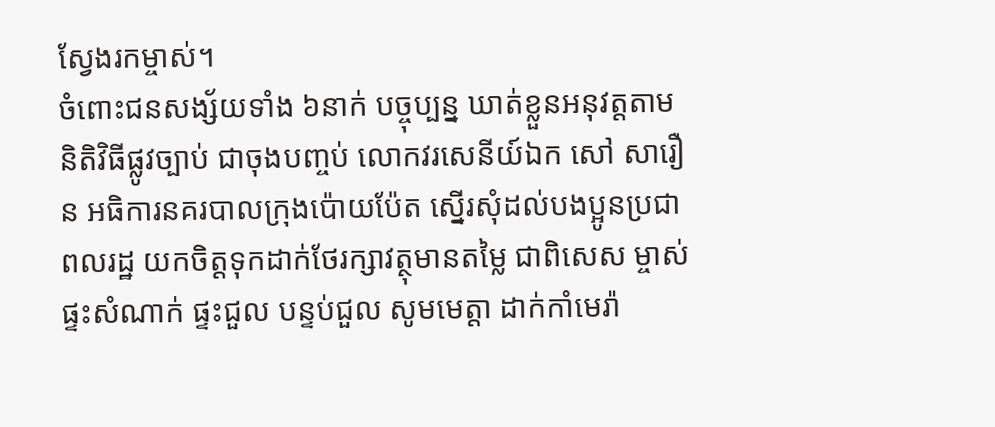ស្វែងរកម្ចាស់។
ចំពោះជនសង្ស័យទាំង ៦នាក់ បច្ចុប្បន្ន ឃាត់ខ្លួនអនុវត្តតាមនិតិវិធីផ្លូវច្បាប់ ជាចុងបញ្ចប់ លោកវរសេនីយ៍ឯក សៅ សារឿន អធិការនគរបាលក្រុងប៉ោយប៉ែត ស្នើរសុំដល់បងប្អូនប្រជាពលរដ្ឋ យកចិត្តទុកដាក់ថែរក្សាវត្ថុមានតម្លៃ ជាពិសេស ម្ចាស់ផ្ទះសំណាក់ ផ្ទះជួល បន្ទប់ជួល សូមមេត្តា ដាក់កាំមេរ៉ា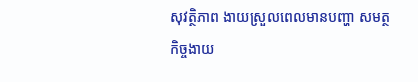សុវត្ថិភាព ងាយស្រួលពេលមានបញ្ហា សមត្ថកិច្ចងាយ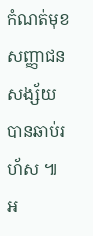កំណត់មុខសញ្ញាជនសង្ស័យបានឆាប់រហ័ស ៕
អ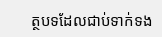ត្ថបទដែលជាប់ទាក់ទង